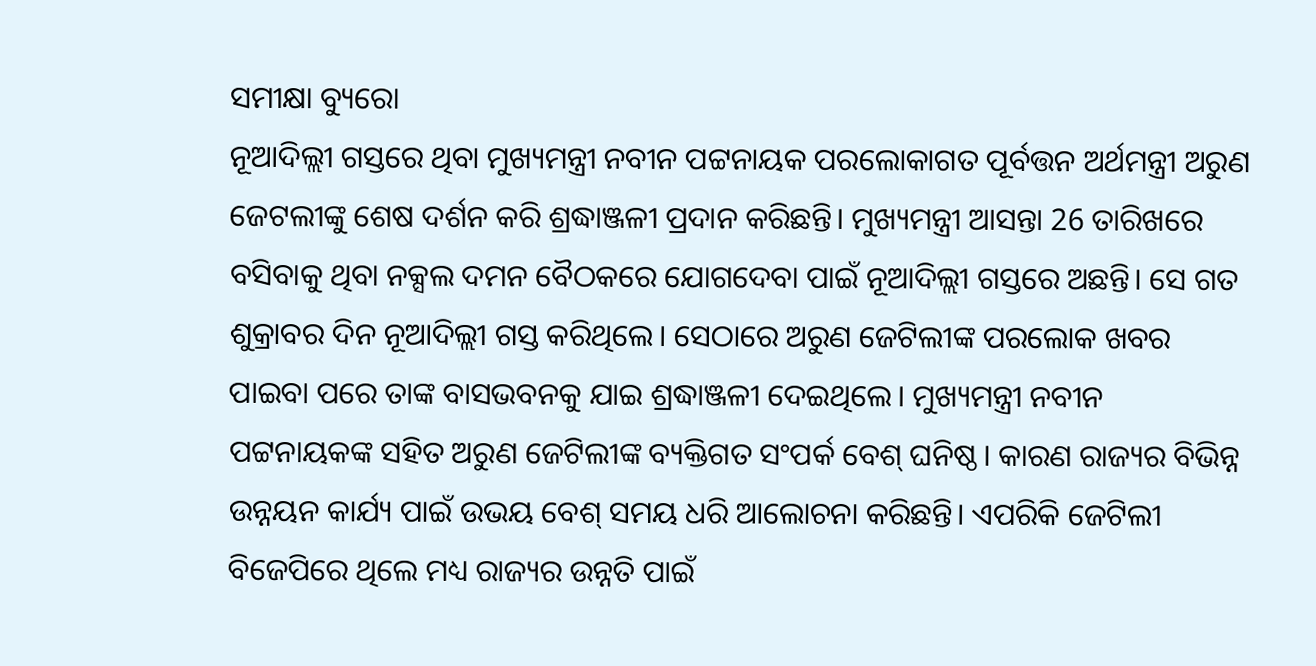ସମୀକ୍ଷା ବ୍ୟୁରୋ
ନୂଆଦିଲ୍ଲୀ ଗସ୍ତରେ ଥିବା ମୁଖ୍ୟମନ୍ତ୍ରୀ ନବୀନ ପଟ୍ଟନାୟକ ପରଲୋକାଗତ ପୂର୍ବତ୍ତନ ଅର୍ଥମନ୍ତ୍ରୀ ଅରୁଣ ଜେଟଲୀଙ୍କୁ ଶେଷ ଦର୍ଶନ କରି ଶ୍ରଦ୍ଧାଞ୍ଜଳୀ ପ୍ରଦାନ କରିଛନ୍ତି। ମୁଖ୍ୟମନ୍ତ୍ରୀ ଆସନ୍ତା 26 ତାରିଖରେ ବସିବାକୁ ଥିବା ନକ୍ସଲ ଦମନ ବୈଠକରେ ଯୋଗଦେବା ପାଇଁ ନୂଆଦିଲ୍ଲୀ ଗସ୍ତରେ ଅଛନ୍ତି। ସେ ଗତ ଶୁକ୍ରାବର ଦିନ ନୂଆଦିଲ୍ଲୀ ଗସ୍ତ କରିଥିଲେ। ସେଠାରେ ଅରୁଣ ଜେଟିଲୀଙ୍କ ପରଲୋକ ଖବର ପାଇବା ପରେ ତାଙ୍କ ବାସଭବନକୁ ଯାଇ ଶ୍ରଦ୍ଧାଞ୍ଜଳୀ ଦେଇଥିଲେ। ମୁଖ୍ୟମନ୍ତ୍ରୀ ନବୀନ ପଟ୍ଟନାୟକଙ୍କ ସହିତ ଅରୁଣ ଜେଟିଲୀଙ୍କ ବ୍ୟକ୍ତିଗତ ସଂପର୍କ ବେଶ୍ ଘନିଷ୍ଠ। କାରଣ ରାଜ୍ୟର ବିଭିନ୍ନ ଉନ୍ନୟନ କାର୍ଯ୍ୟ ପାଇଁ ଉଭୟ ବେଶ୍ ସମୟ ଧରି ଆଲୋଚନା କରିଛନ୍ତି। ଏପରିକି ଜେଟିଲୀ ବିଜେପିରେ ଥିଲେ ମଧ୍ୟ ରାଜ୍ୟର ଉନ୍ନତି ପାଇଁ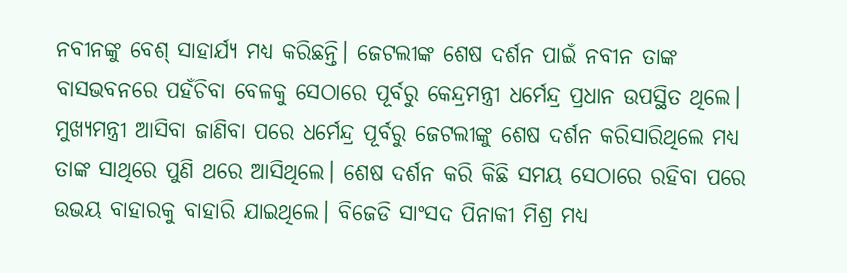ନବୀନଙ୍କୁ ବେଶ୍ ସାହାର୍ଯ୍ୟ ମଧ୍ୟ କରିଛନ୍ତି। ଜେଟଲୀଙ୍କ ଶେଷ ଦର୍ଶନ ପାଇଁ ନବୀନ ତାଙ୍କ ବାସଭବନରେ ପହଁଚିବା ବେଳକୁ ସେଠାରେ ପୂର୍ବରୁ କେନ୍ଦ୍ରମନ୍ତ୍ରୀ ଧର୍ମେନ୍ଦ୍ର ପ୍ରଧାନ ଉପସ୍ଥିତ ଥିଲେ। ମୁଖ୍ୟମନ୍ତ୍ରୀ ଆସିବା ଜାଣିବା ପରେ ଧର୍ମେନ୍ଦ୍ର ପୂର୍ବରୁ ଜେଟଲୀଙ୍କୁ ଶେଷ ଦର୍ଶନ କରିସାରିଥିଲେ ମଧ୍ୟ ତାଙ୍କ ସାଥିରେ ପୁଣି ଥରେ ଆସିଥିଲେ। ଶେଷ ଦର୍ଶନ କରି କିଛି ସମୟ ସେଠାରେ ରହିବା ପରେ ଉଭୟ ବାହାରକୁ ବାହାରି ଯାଇଥିଲେ। ବିଜେଡି ସାଂସଦ ପିନାକୀ ମିଶ୍ର ମଧ୍ୟ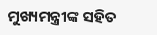ମୁଖ୍ୟମନ୍ତ୍ରୀଙ୍କ ସହିତ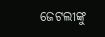ଜେଟଲୀଙ୍କୁ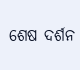ଶେଷ ଦର୍ଶନ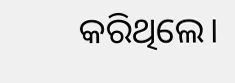କରିଥିଲେ।